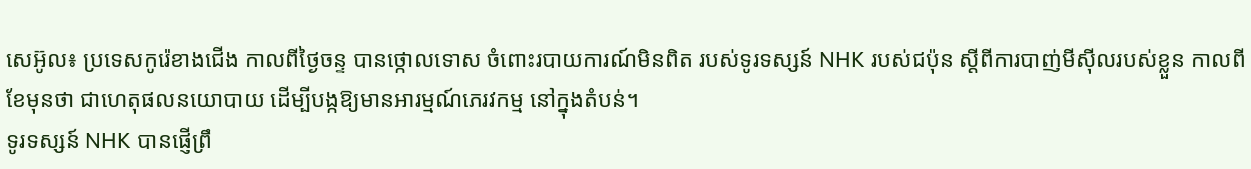សេអ៊ូល៖ ប្រទេសកូរ៉េខាងជើង កាលពីថ្ងៃចន្ទ បានថ្កោលទោស ចំពោះរបាយការណ៍មិនពិត របស់ទូរទស្សន៍ NHK របស់ជប៉ុន ស្តីពីការបាញ់មីស៊ីលរបស់ខ្លួន កាលពីខែមុនថា ជាហេតុផលនយោបាយ ដើម្បីបង្កឱ្យមានអារម្មណ៍ភេរវកម្ម នៅក្នុងតំបន់។
ទូរទស្សន៍ NHK បានផ្ញើព្រឹ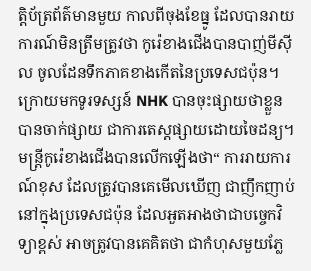ត្តិប័ត្រព័ត៌មានមួយ កាលពីចុងខែធ្នូ ដែលបានរាយការណ៍មិនត្រឹមត្រូវថា កូរ៉េខាងជើងបានបាញ់មីស៊ីល ចូលដែនទឹកភាគខាងកើតនៃប្រទេសជប៉ុន។ ក្រោយមកទូរទស្សន៍ NHK បានចុះផ្សាយថាខ្លួនបានចាក់ផ្សាយ ជាការតេស្តផ្សាយដោយចៃដន្យ។
មន្ត្រីកូរ៉េខាងជើងបានលើកឡើងថា“ ការរាយការណ៍ខុស ដែលត្រូវបានគេមើលឃើញ ជាញឹកញាប់នៅក្នុងប្រទេសជប៉ុន ដែលអួតអាងថាជាបច្ចេកវិទ្យាខ្ពស់ អាចត្រូវបានគេគិតថា ជាកំហុសមួយភ្លែ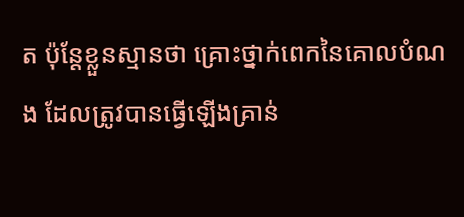ត ប៉ុន្តែខ្លួនស្មានថា គ្រោះថ្នាក់ពេកនៃគោលបំណង ដែលត្រូវបានធ្វើឡើងគ្រាន់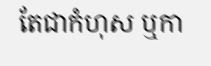តែជាកំហុស ឬកា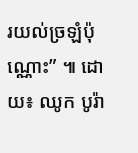រយល់ច្រឡំប៉ុណ្ណោះ” ៕ ដោយ៖ ឈូក បូរ៉ា